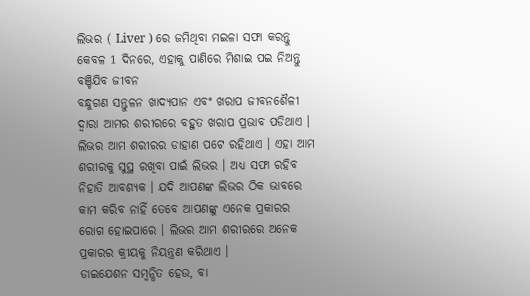ଲିଭର ( Liver ) ରେ ଜମିଥିବା ମଇଳା ସଫା କରନ୍ତୁ କେବଳ 1 ଦିନରେ, ଏହାକୁ ପାଣିରେ ମିଶାଇ ପଇ ନିଅନ୍ତୁ ବଞ୍ଚିଯିବ ଜୀବନ
ବନ୍ଧୁଗଣ ସନ୍ତୁଳନ ଖାଦ୍ୟପାନ ଏବଂ ଖରାପ ଜୀବନଶୈଳୀ ଦ୍ୱାରା ଆମର ଶରୀରରେ ବହୁତ ଖରାପ ପ୍ରଭାବ ପଡିଥାଏ । ଲିଭର ଆମ ଶରୀରର ଡାହାଣ ପଟେ ରହିଥାଏ । ଏହା ଆମ ଶରୀରକୁ ସୁସ୍ଥ ରଖିବା ପାଇଁ ଲିଭର । ଅଧ୍ୟ ସଫା ରହିବ ନିହାତି ଆବଶ୍ୟକ । ଯଦି ଆପଣଙ୍କ ଲିଭର ଠିକ ଭାବରେ କାମ କରିବ ନାହିଁ ତେବେ ଆପଣଙ୍କୁ ଏନେକ ପ୍ରକାରର ରୋଗ ହୋଇପାରେ । ଲିଭର ଆମ ଶରୀରରେ ଅନେକ ପ୍ରକାରର କ୍ରୀୟକୁ ନିୟନ୍ତ୍ରଣ କରିଥାଏ ।
ଡାଇଯେଶନ ସମ୍ବନ୍ଧିତ ହେଉ, ବା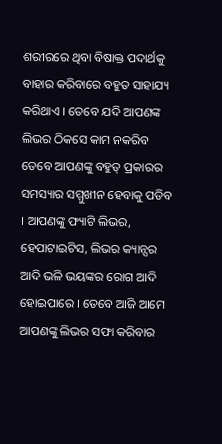ଶରୀରରେ ଥିବା ବିଷାକ୍ତ ପଦାର୍ଥକୁ ବାହାର କରିବାରେ ବହୁତ ସାହାଯ୍ୟ କରିଥାଏ । ତେବେ ଯଦି ଆପଣଙ୍କ ଲିଭର ଠିକସେ କାମ ନକରିବ ତେବେ ଆପଣଙ୍କୁ ବହୁତ୍ ପ୍ରକାରର ସମସ୍ୟାର ସମ୍ମୁଖୀନ ହେବାକୁ ପଡିବ । ଆପଣଙ୍କୁ ଫ୍ୟାଟି ଲିଭର, ହେପାଟାଇଟିସ, ଲିଭର କ୍ୟାନ୍ସର ଆଦି ଭଳି ଭୟଙ୍କର ରୋଗ ଆଦି ହୋଇପାରେ । ତେବେ ଆଜି ଆମେ ଆପଣଙ୍କୁ ଲିଭର ସଫା କରିବାର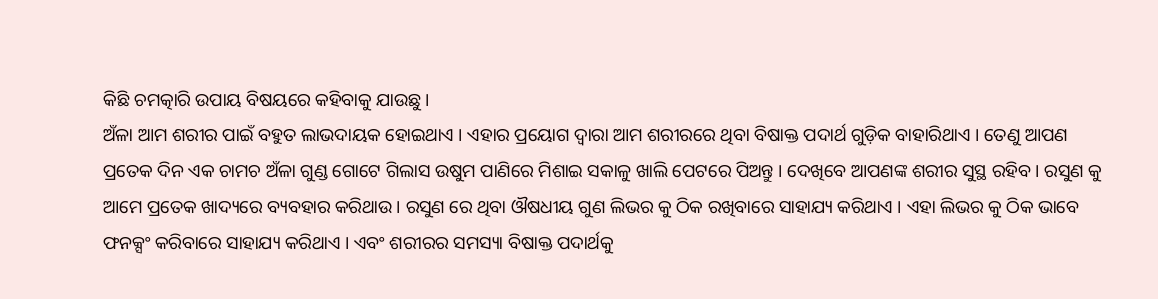କିଛି ଚମତ୍କାରି ଉପାୟ ବିଷୟରେ କହିବାକୁ ଯାଉଛୁ ।
ଅଁଳା ଆମ ଶରୀର ପାଇଁ ବହୁତ ଲାଭଦାୟକ ହୋଇଥାଏ । ଏହାର ପ୍ରୟୋଗ ଦ୍ୱାରା ଆମ ଶରୀରରେ ଥିବା ବିଷାକ୍ତ ପଦାର୍ଥ ଗୁଡ଼ିକ ବାହାରିଥାଏ । ତେଣୁ ଆପଣ ପ୍ରତେକ ଦିନ ଏକ ଚାମଚ ଅଁଳା ଗୁଣ୍ଡ ଗୋଟେ ଗିଲାସ ଉଷୁମ ପାଣିରେ ମିଶାଇ ସକାଳୁ ଖାଲି ପେଟରେ ପିଅନ୍ତୁ । ଦେଖିବେ ଆପଣଙ୍କ ଶରୀର ସୁସ୍ଥ ରହିବ । ରସୁଣ କୁ ଆମେ ପ୍ରତେକ ଖାଦ୍ୟରେ ବ୍ୟବହାର କରିଥାଉ । ରସୁଣ ରେ ଥିବା ଔଷଧୀୟ ଗୁଣ ଲିଭର କୁ ଠିକ ରଖିବାରେ ସାହାଯ୍ୟ କରିଥାଏ । ଏହା ଲିଭର କୁ ଠିକ ଭାବେ ଫନକ୍ସଂ କରିବାରେ ସାହାଯ୍ୟ କରିଥାଏ । ଏବଂ ଶରୀରର ସମସ୍ୟା ବିଷାକ୍ତ ପଦାର୍ଥକୁ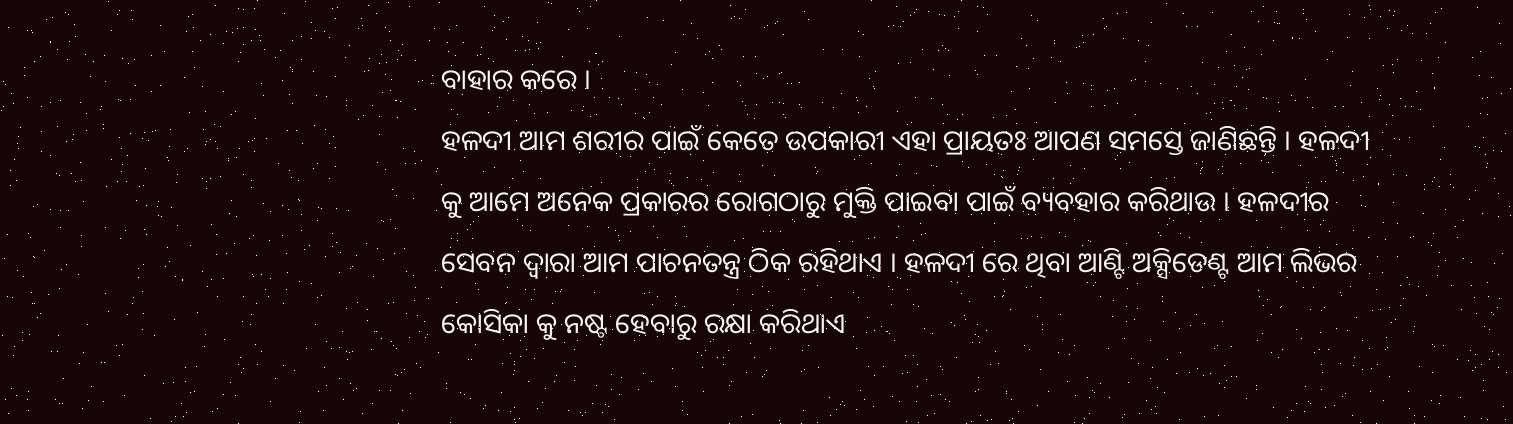ବାହାର କରେ ।
ହଳଦୀ ଆମ ଶରୀର ପାଇଁ କେତେ ଉପକାରୀ ଏହା ପ୍ରାୟତଃ ଆପଣ ସମସ୍ତେ ଜାଣିଛନ୍ତି । ହଳଦୀ କୁ ଆମେ ଅନେକ ପ୍ରକାରର ରୋଗଠାରୁ ମୁକ୍ତି ପାଇବା ପାଇଁ ବ୍ୟବହାର କରିଥାଉ । ହଳଦୀର ସେବନ ଦ୍ୱାରା ଆମ ପାଚନତନ୍ତ୍ର ଠିକ ରହିଥାଏ । ହଳଦୀ ରେ ଥିବା ଆଣ୍ଟି ଅକ୍ସିଡେଣ୍ଟ ଆମ ଲିଭର କୋସିକା କୁ ନଷ୍ଟ ହେବାରୁ ରକ୍ଷା କରିଥାଏ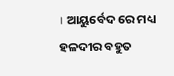। ଆୟୁର୍ବେଦ ରେ ମଧ୍ୟ ହଳଦୀର ବହୁତ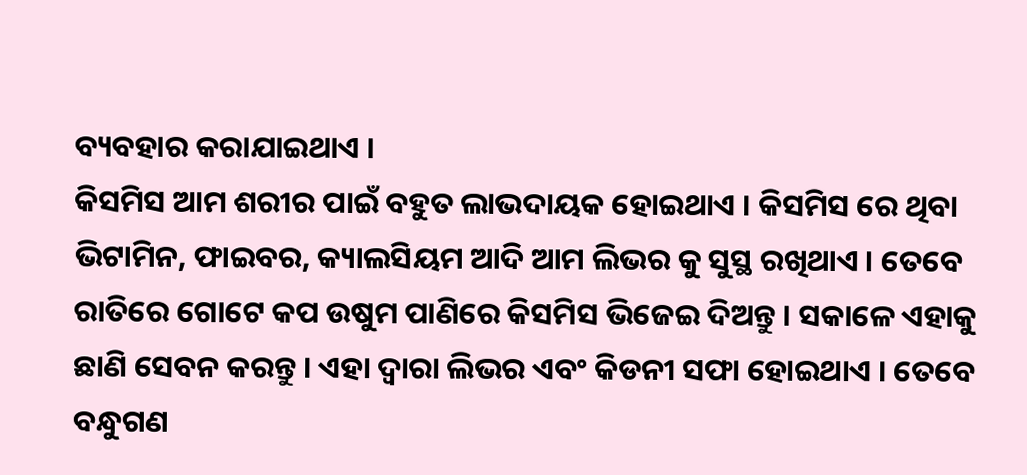ବ୍ୟବହାର କରାଯାଇଥାଏ ।
କିସମିସ ଆମ ଶରୀର ପାଇଁ ବହୁତ ଲାଭଦାୟକ ହୋଇଥାଏ । କିସମିସ ରେ ଥିବା ଭିଟାମିନ, ଫାଇବର, କ୍ୟାଲସିୟମ ଆଦି ଆମ ଲିଭର କୁ ସୁସ୍ଥ ରଖିଥାଏ । ତେବେ ରାତିରେ ଗୋଟେ କପ ଉଷୁମ ପାଣିରେ କିସମିସ ଭିଜେଇ ଦିଅନ୍ତୁ । ସକାଳେ ଏହାକୁ ଛାଣି ସେବନ କରନ୍ତୁ । ଏହା ଦ୍ବାରା ଲିଭର ଏବଂ କିଡନୀ ସଫା ହୋଇଥାଏ । ତେବେ ବନ୍ଧୁଗଣ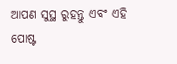ଆପଣ ସୁସ୍ଥ ରୁହନ୍ତୁ ଏବଂ ଏହି ପୋଷ୍ଟ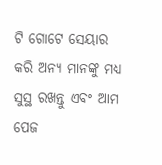ଟି ଗୋଟେ ସେୟାର କରି ଅନ୍ୟ ମାନଙ୍କୁ ମଧ୍ୟ ସୁସ୍ଥ ରଖନ୍ତୁ ଏବଂ ଆମ ପେଜ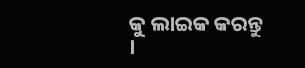କୁ ଲାଇକ କରନ୍ତୁ ।